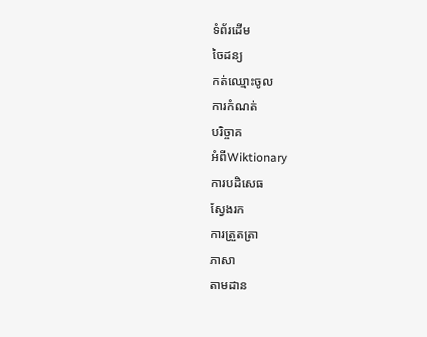ទំព័រដើម
ចៃដន្យ
កត់ឈ្មោះចូល
ការកំណត់
បរិច្ចាគ
អំពីWiktionary
ការបដិសេធ
ស្វែងរក
ការត្រួតត្រា
ភាសា
តាមដាន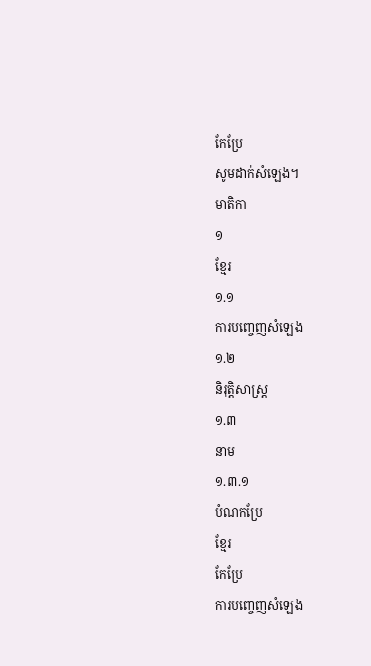កែប្រែ
សូមដាក់សំឡេង។
មាតិកា
១
ខ្មែរ
១.១
ការបញ្ចេញសំឡេង
១.២
និរុត្តិសាស្ត្រ
១.៣
នាម
១.៣.១
បំណកប្រែ
ខ្មែរ
កែប្រែ
ការបញ្ចេញសំឡេង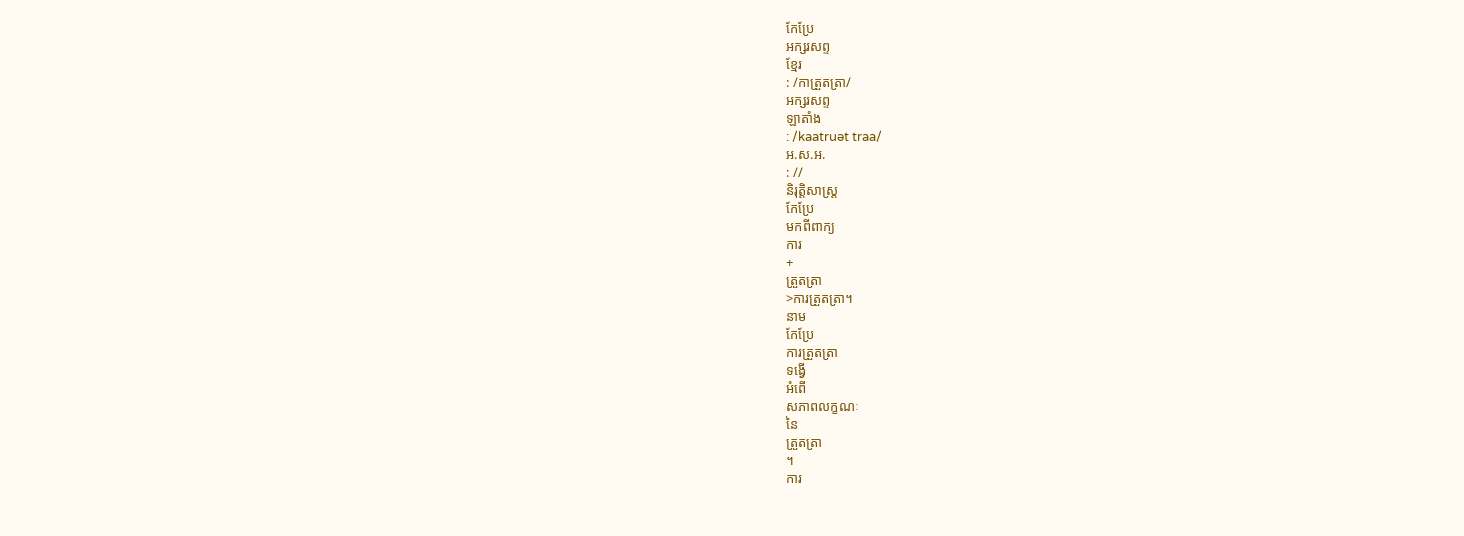កែប្រែ
អក្សរសព្ទ
ខ្មែរ
: /កាត្រួតត្រា/
អក្សរសព្ទ
ឡាតាំង
: /kaatruət traa/
អ.ស.អ.
: //
និរុត្តិសាស្ត្រ
កែប្រែ
មកពីពាក្យ
ការ
+
ត្រួតត្រា
>ការត្រួតត្រា។
នាម
កែប្រែ
ការត្រួតត្រា
ទង្វើ
អំពើ
សភាពលក្ខណៈ
នៃ
ត្រួតត្រា
។
ការ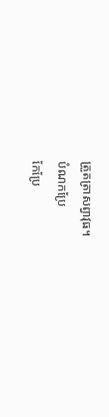ត្រួតត្រាសព្វាវុធ។
បំណកប្រែ
កែប្រែ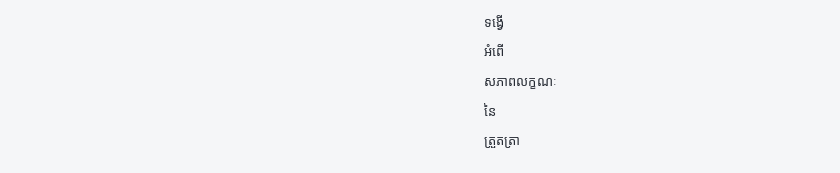ទង្វើ
អំពើ
សភាពលក្ខណៈ
នៃ
ត្រួតត្រា